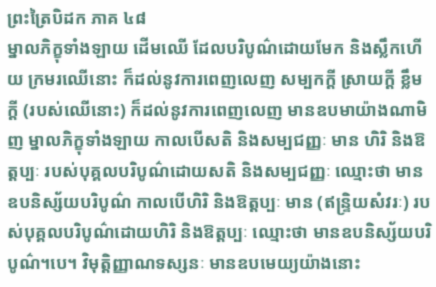ព្រះត្រៃបិដក ភាគ ៤៨
ម្នាលភិក្ខុទាំងឡាយ ដើមឈើ ដែលបរិបូណ៌ដោយមែក និងស្លឹកហើយ ក្រមរឈើនោះ ក៏ដល់នូវការពេញលេញ សម្បកក្ដី ស្រាយក្ដី ខ្លឹមក្ដី (របស់ឈើនោះ) ក៏ដល់នូវការពេញលេញ មានឧបមាយ៉ាងណាមិញ ម្នាលភិក្ខុទាំងឡាយ កាលបើសតិ និងសម្បជញ្ញៈ មាន ហិរិ និងឱត្តប្បៈ របស់បុគ្គលបរិបូណ៌ដោយសតិ និងសម្បជញ្ញៈ ឈ្មោះថា មានឧបនិស្ស័យបរិបូណ៌ កាលបើហិរិ និងឱត្តប្បៈ មាន (ឥន្រ្ទិយសំវរៈ) របស់បុគ្គលបរិបូណ៌ដោយហិរិ និងឱត្តប្បៈ ឈ្មោះថា មានឧបនិស្ស័យបរិបូណ៌។បេ។ វិមុត្តិញ្ញាណទស្សនៈ មានឧបមេយ្យយ៉ាងនោះ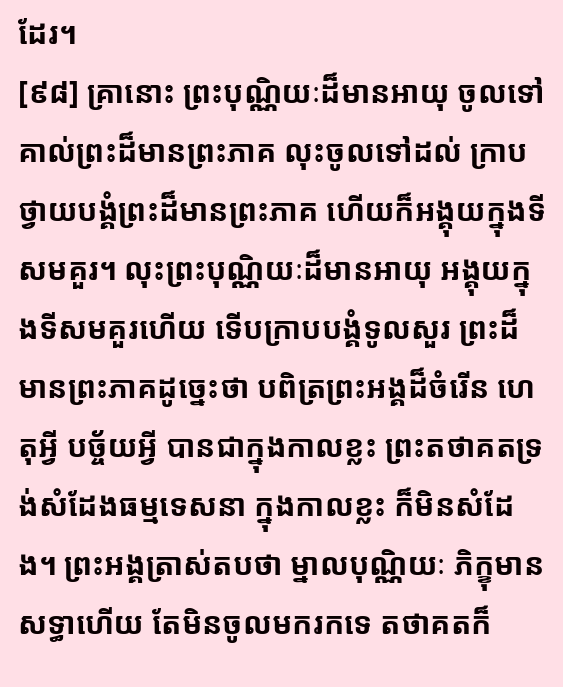ដែរ។
[៩៨] គ្រានោះ ព្រះបុណ្ណិយៈដ៏មានអាយុ ចូលទៅគាល់ព្រះដ៏មានព្រះភាគ លុះចូលទៅដល់ ក្រាបថ្វាយបង្គំព្រះដ៏មានព្រះភាគ ហើយក៏អង្គុយក្នុងទីសមគួរ។ លុះព្រះបុណ្ណិយៈដ៏មានអាយុ អង្គុយក្នុងទីសមគួរហើយ ទើបក្រាបបង្គំទូលសួរ ព្រះដ៏មានព្រះភាគដូច្នេះថា បពិត្រព្រះអង្គដ៏ចំរើន ហេតុអ្វី បច្ច័យអ្វី បានជាក្នុងកាលខ្លះ ព្រះតថាគតទ្រង់សំដែងធម្មទេសនា ក្នុងកាលខ្លះ ក៏មិនសំដែង។ ព្រះអង្គត្រាស់តបថា ម្នាលបុណ្ណិយៈ ភិក្ខុមានសទ្ធាហើយ តែមិនចូលមករកទេ តថាគតក៏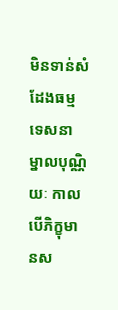មិនទាន់សំដែងធម្មទេសនា ម្នាលបុណ្ណិយៈ កាលបើភិក្ខុមានស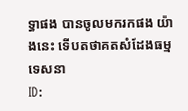ទ្ធាផង បានចូលមករកផង យ៉ាងនេះ ទើបតថាគតសំដែងធម្មទេសនា
ID: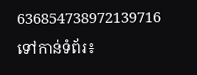636854738972139716
ទៅកាន់ទំព័រ៖